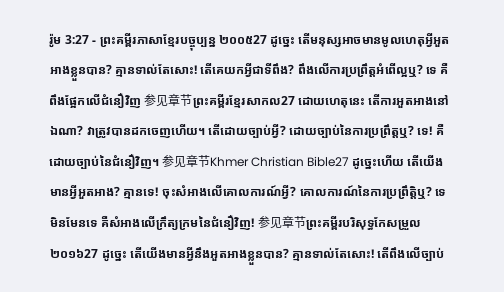រ៉ូម 3:27 - ព្រះគម្ពីរភាសាខ្មែរបច្ចុប្បន្ន ២០០៥27 ដូច្នេះ តើមនុស្សអាចមានមូលហេតុអ្វីអួតអាងខ្លួនបាន? គ្មានទាល់តែសោះ! តើគេយកអ្វីជាទីពឹង? ពឹងលើការប្រព្រឹត្តអំពើល្អឬ? ទេ គឺពឹងផ្អែកលើជំនឿវិញ 参见章节ព្រះគម្ពីរខ្មែរសាកល27 ដោយហេតុនេះ តើការអួតអាងនៅឯណា? វាត្រូវបានដកចេញហើយ។ តើដោយច្បាប់អ្វី? ដោយច្បាប់នៃការប្រព្រឹត្តឬ? ទេ! គឺដោយច្បាប់នៃជំនឿវិញ។ 参见章节Khmer Christian Bible27 ដូច្នេះហើយ តើយើងមានអ្វីអួតអាង? គ្មានទេ! ចុះសំអាងលើគោលការណ៍អ្វី? គោលការណ៍នៃការប្រព្រឹត្ដិឬ? ទេ មិនមែនទេ គឺសំអាងលើក្រឹត្យក្រមនៃជំនឿវិញ! 参见章节ព្រះគម្ពីរបរិសុទ្ធកែសម្រួល ២០១៦27 ដូច្នេះ តើយើងមានអ្វីនឹងអួតអាងខ្លួនបាន? គ្មានទាល់តែសោះ! តើពឹងលើច្បាប់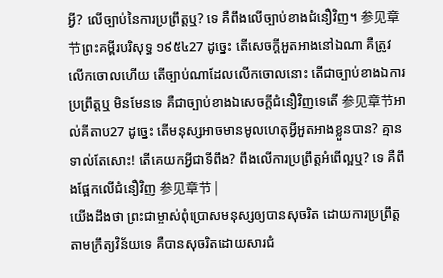អ្វី? លើច្បាប់នៃការប្រព្រឹត្តឬ? ទេ គឺពឹងលើច្បាប់ខាងជំនឿវិញ។ 参见章节ព្រះគម្ពីរបរិសុទ្ធ ១៩៥៤27 ដូច្នេះ តើសេចក្ដីអួតអាងនៅឯណា គឺត្រូវលើកចោលហើយ តើច្បាប់ណាដែលលើកចោលនោះ តើជាច្បាប់ខាងឯការប្រព្រឹត្តឬ មិនមែនទេ គឺជាច្បាប់ខាងឯសេចក្ដីជំនឿវិញទេតើ 参见章节អាល់គីតាប27 ដូច្នេះ តើមនុស្សអាចមានមូលហេតុអ្វីអួតអាងខ្លួនបាន? គ្មានទាល់តែសោះ! តើគេយកអ្វីជាទីពឹង? ពឹងលើការប្រព្រឹត្ដអំពើល្អឬ? ទេ គឺពឹងផ្អែកលើជំនឿវិញ 参见章节 |
យើងដឹងថា ព្រះជាម្ចាស់ពុំប្រោសមនុស្សឲ្យបានសុចរិត ដោយការប្រព្រឹត្តតាមក្រឹត្យវិន័យទេ គឺបានសុចរិតដោយសារជំ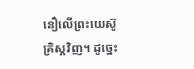នឿលើព្រះយេស៊ូគ្រិស្តវិញ។ ដូច្នេះ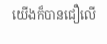យើងក៏បានជឿលើ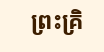ព្រះគ្រិ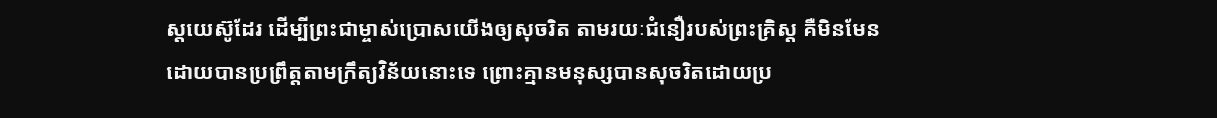ស្តយេស៊ូដែរ ដើម្បីព្រះជាម្ចាស់ប្រោសយើងឲ្យសុចរិត តាមរយៈជំនឿរបស់ព្រះគ្រិស្ត គឺមិនមែនដោយបានប្រព្រឹត្តតាមក្រឹត្យវិន័យនោះទេ ព្រោះគ្មានមនុស្សបានសុចរិតដោយប្រ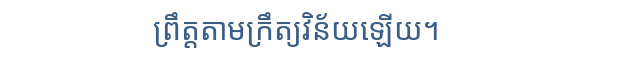ព្រឹត្តតាមក្រឹត្យវិន័យឡើយ។